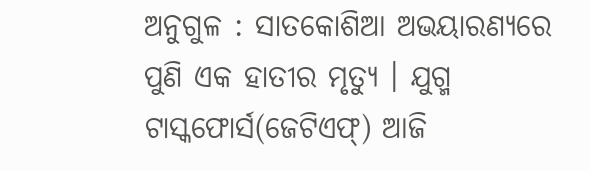ଅନୁଗୁଳ : ସାତକୋଶିଆ ଅଭୟାରଣ୍ୟରେ ପୁଣି ଏକ ହାତୀର ମୃତ୍ୟୁ । ଯୁଗ୍ମ ଟାସ୍କଫୋର୍ସ(ଜେଟିଏଫ୍) ଆଜି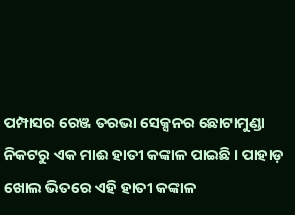ପମ୍ପାସର ରେଞ୍ଜ ତରଭା ସେକ୍ସନର ଛୋଟାମୁଣ୍ଡା ନିକଟରୁ ଏକ ମାଈ ହାତୀ କଙ୍କାଳ ପାଇଛି । ପାହାଡ଼ ଖୋଲ ଭିତରେ ଏହି ହାତୀ କଙ୍କାଳ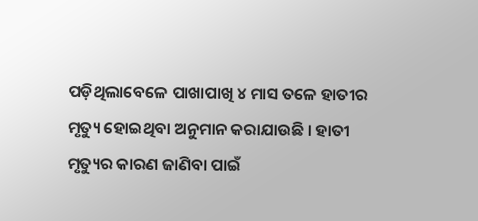ପଡ଼ିଥିଲାବେଳେ ପାଖାପାଖି ୪ ମାସ ତଳେ ହାତୀର ମୃତ୍ୟୁ ହୋଇଥିବା ଅନୁମାନ କରାଯାଉଛି । ହାତୀ ମୃତ୍ୟୁର କାରଣ ଜାଣିବା ପାଇଁ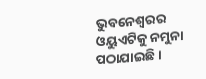ଭୁବନେଶ୍ୱରର ଓୟୁଏଟିକୁ ନମୁନା ପଠାଯାଇଛି ।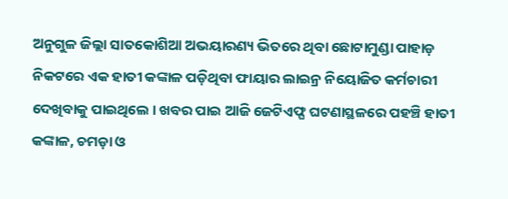ଅନୁଗୁଳ ଜିଲ୍ଲା ସାତକୋଶିଆ ଅଭୟାରଣ୍ୟ ଭିତରେ ଥିବା ଛୋଟାମୁଣ୍ଡା ପାହାଡ଼ ନିକଟରେ ଏକ ହାତୀ କଙ୍କାଳ ପଡ଼ିଥିବା ଫାୟାର ଲାଇନ୍ର ନିୟୋଜିତ କର୍ମଚାରୀ ଦେଖିବାକୁ ପାଇଥିଲେ । ଖବର ପାଇ ଆଜି ଜେଟିଏଫ୍ଘ ଘଟଣାସ୍ଥଳରେ ପହଞ୍ଚି ହାତୀ କଙ୍କାଳ, ଚମଡ଼ା ଓ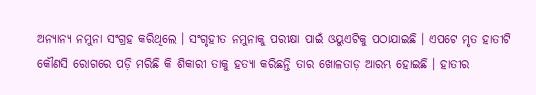ଅନ୍ୟାନ୍ୟ ନମୁନା ସଂଗ୍ରହ କରିଥିଲେ । ସଂଗୃହୀତ ନମୁନାକୁ ପରୀକ୍ଷା ପାଇଁ ଓୟୁଏଟିକୁ ପଠାଯାଇଛି । ଏପଟେ ମୃତ ହାତୀଟି କୌଣସି ରୋଗରେ ପଡ଼ି ମରିଛି କି ଶିକାରୀ ତାକୁ ହତ୍ୟା କରିଛନ୍ତି ତାର ଖୋଳତାଡ଼ ଆରମ୍ଭ ହୋଇଛି । ହାତୀର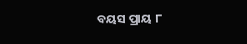ବୟସ ପ୍ରାୟ ୮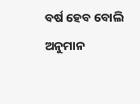ବର୍ଷ ହେବ ବୋଲି ଅନୁମାନ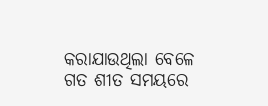କରାଯାଉଥିଲା ବେଳେ ଗତ ଶୀତ ସମୟରେ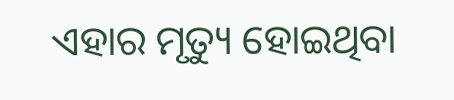ଏହାର ମୃତ୍ୟୁ ହୋଇଥିବା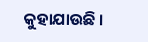କୁହାଯାଉଛି ।